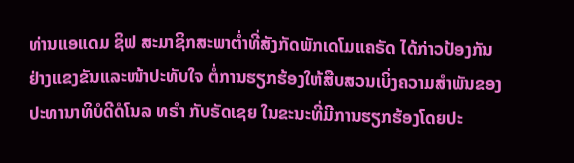ທ່ານແອແດມ ຊິຟ ສະມາຊິກສະພາຕ່ຳທີ່ສັງກັດພັກເດໂມແຄຣັດ ໄດ້ກ່າວປ້ອງກັນຢ່າງແຂງຂັນແລະໜ້າປະທັບໃຈ ຕໍ່ການຮຽກຮ້ອງໃຫ້ສືບສວນເບິ່ງຄວາມສຳພັນຂອງປະທານາທິບໍດີດໍໂນລ ທຣຳ ກັບຣັດເຊຍ ໃນຂະນະທີ່ມີການຮຽກຮ້ອງໂດຍປະ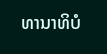ທານາທິບໍ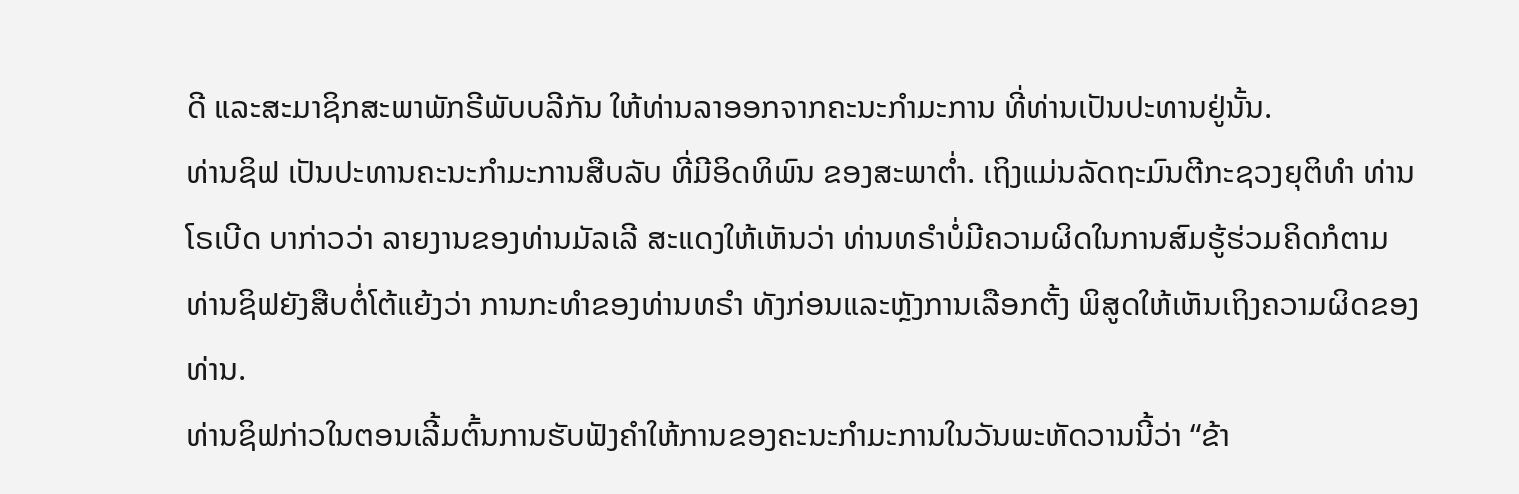ດີ ແລະສະມາຊິກສະພາພັກຣີພັບບລີກັນ ໃຫ້ທ່ານລາອອກຈາກຄະນະກຳມະການ ທີ່ທ່ານເປັນປະທານຢູ່ນັ້ນ.
ທ່ານຊິຟ ເປັນປະທານຄະນະກຳມະການສືບລັບ ທີ່ມີອິດທິພົນ ຂອງສະພາຕ່ຳ. ເຖິງແມ່ນລັດຖະມົນຕີກະຊວງຍຸຕິທຳ ທ່ານໂຣເບີດ ບາກ່າວວ່າ ລາຍງານຂອງທ່ານມັລເລີ ສະແດງໃຫ້ເຫັນວ່າ ທ່ານທຣຳບໍ່ມີຄວາມຜິດໃນການສົມຮູ້ຮ່ວມຄິດກໍຕາມ ທ່ານຊິຟຍັງສືບຕໍ່ໂຕ້ແຍ້ງວ່າ ການກະທຳຂອງທ່ານທຣຳ ທັງກ່ອນແລະຫຼັງການເລືອກຕັ້ງ ພິສູດໃຫ້ເຫັນເຖິງຄວາມຜິດຂອງທ່ານ.
ທ່ານຊິຟກ່າວໃນຕອນເລີ້ມຕົ້ນການຮັບຟັງຄຳໃຫ້ການຂອງຄະນະກຳມະການໃນວັນພະຫັດວານນີ້ວ່າ “ຂ້າ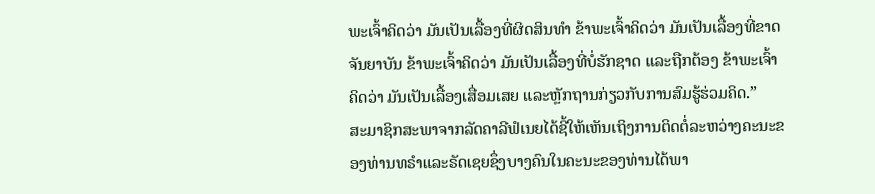ພະເຈົ້າຄິດວ່າ ມັນເປັນເລື້ອງທີ່ຜິດສິນທຳ ຂ້າພະເຈົ້າຄິດວ່າ ມັນເປັນເລື້ອງທີ່ຂາດຈັນຍາບັນ ຂ້າພະເຈົ້າຄິດວ່າ ມັນເປັນເລື້ອງທີ່ບໍ່ຮັກຊາດ ແລະຖືກຕ້ອງ ຂ້າພະເຈົ້າຄິດວ່າ ມັນເປັນເລື້ອງເສື່ອມເສຍ ແລະຫຼັກຖານກ່ຽວກັບການສົມຮູ້ຮ່ວມຄິດ.”
ສະມາຊິກສະພາຈາກລັດຄາລີຟໍເນຍໄດ້ຊີ້ໃຫ້ເຫັນເຖິງການຕິດຕໍ່ລະຫວ່າງຄະນະຂອງທ່ານທຣຳແລະຣັດເຊຍຊຶ່ງບາງຄົນໃນຄະນະຂອງທ່ານໄດ້ພາ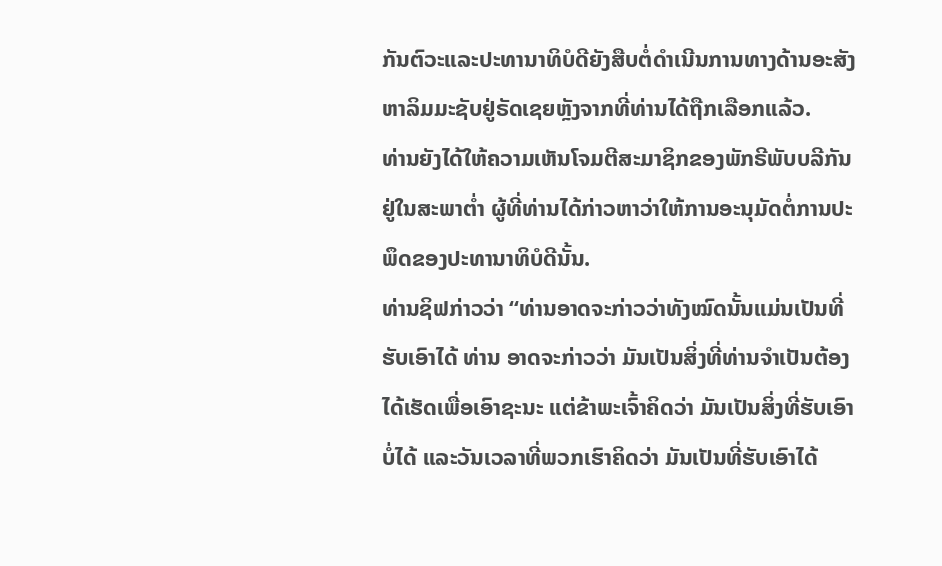ກັນຕົວະແລະປະທານາທິບໍດີຍັງສືບຕໍ່ດຳເນີນການທາງດ້ານອະສັງຫາລິມມະຊັບຢູ່ຣັດເຊຍຫຼັງຈາກທີ່ທ່ານໄດ້ຖືກເລືອກແລ້ວ.
ທ່ານຍັງໄດ້ໃຫ້ຄວາມເຫັນໂຈມຕີສະມາຊິກຂອງພັກຣີພັບບລີກັນຢູ່ໃນສະພາຕ່ຳ ຜູ້ທີ່ທ່ານໄດ້ກ່າວຫາວ່າໃຫ້ການອະນຸມັດຕໍ່ການປະພຶດຂອງປະທານາທິບໍດີນັ້ນ.
ທ່ານຊິຟກ່າວວ່າ “ທ່ານອາດຈະກ່າວວ່າທັງໝົດນັ້ນແມ່ນເປັນທີ່ຮັບເອົາໄດ້ ທ່ານ ອາດຈະກ່າວວ່າ ມັນເປັນສິ່ງທີ່ທ່ານຈຳເປັນຕ້ອງໄດ້ເຮັດເພື່ອເອົາຊະນະ ແຕ່ຂ້າພະເຈົ້າຄິດວ່າ ມັນເປັນສິ່ງທີ່ຮັບເອົາບໍ່ໄດ້ ແລະວັນເວລາທີ່ພວກເຮົາຄິດວ່າ ມັນເປັນທີ່ຮັບເອົາໄດ້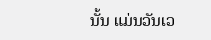ນັ້ນ ແມ່ນວັນເວ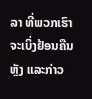ລາ ທີ່ພວກເຮົາຈະເບິ່ງຢ້ອນຄືນຫຼັງ ແລະກ່າວ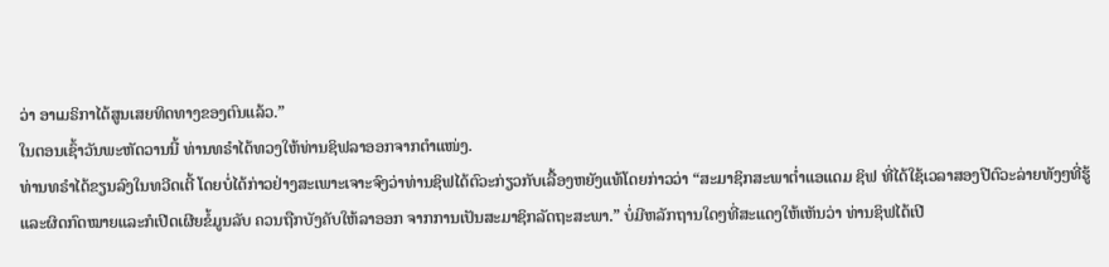ວ່າ ອາເມຣິກາໄດ້ສູນເສຍທິດທາງຂອງຕົນແລ້ວ.”
ໃນຕອນເຊົ້າວັນພະຫັດວານນີ້ ທ່ານທຣຳໄດ້ທວງໃຫ້ທ່ານຊິຟລາອອກຈາກຕຳແໜ່ງ.
ທ່ານທຣຳໄດ້ຂຽນລົງໃນທວີດເຕີ້ ໂດຍບໍ່ໄດ້ກ່າວຢ່າງສະເພາະເຈາະຈົງວ່າທ່ານຊິຟໄດ້ຕົວະກ່ຽວກັບເລື້ອງຫຍັງແທ້ໂດຍກ່າວວ່າ “ສະມາຊິກສະພາຕ່ຳແອແດມ ຊິຟ ທີ່ໄດ້ໃຊ້ເວລາສອງປີຕົວະລ່າຍທັງໆທີ່ຮູ້ແລະຜິດກົດໝາຍແລະກໍເປີດເຜີຍຂໍ້ມູນລັບ ຄວນຖືກບັງຄັບໃຫ້ລາອອກ ຈາກການເປັນສະມາຊິກລັດຖະສະພາ.” ບໍ່ມີຫລັກຖານໃດໆທີ່ສະແດງໃຫ້ເຫັນວ່າ ທ່ານຊິຟໄດ້ເປີ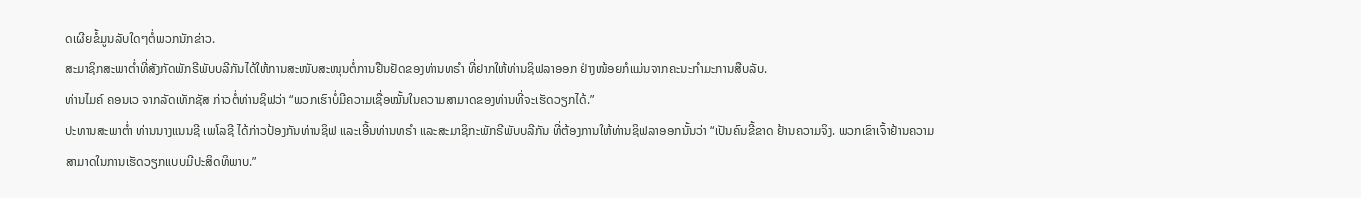ດເຜີຍຂໍ້ມູນລັບໃດໆຕໍ່ພວກນັກຂ່າວ.
ສະມາຊິກສະພາຕ່ຳທີ່ສັງກັດພັກຣີພັບບລີກັນໄດ້ໃຫ້ການສະໜັບສະໜຸນຕໍ່ການຢືນຢັດຂອງທ່ານທຣຳ ທີ່ຢາກໃຫ້ທ່ານຊິຟລາອອກ ຢ່າງໜ້ອຍກໍແມ່ນຈາກຄະນະກຳມະການສືບລັບ.
ທ່ານໄມຄ໌ ຄອນເວ ຈາກລັດເທັກຊັສ ກ່າວຕໍ່ທ່ານຊິຟວ່າ “ພວກເຮົາບໍ່ມີຄວາມເຊື່ອໝັ້ນໃນຄວາມສາມາດຂອງທ່ານທີ່ຈະເຮັດວຽກໄດ້.”
ປະທານສະພາຕ່ຳ ທ່ານນາງແນນຊີ ເພໂລຊີ ໄດ້ກ່າວປ້ອງກັນທ່ານຊິຟ ແລະເອີ້ນທ່ານທຣຳ ແລະສະມາຊິກະພັກຣີພັບບລີກັນ ທີ່ຕ້ອງການໃຫ້ທ່ານຊິຟລາອອກນັ້ນວ່າ “ເປັນຄົນຂີ້ຂາດ ຢ້ານຄວາມຈິງ. ພວກເຂົາເຈົ້າຢ້ານຄວາມສາມາດໃນການເຮັດວຽກແບບມີປະສິດທິພາບ.”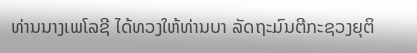ທ່ານນາງເພໂລຊີ ໄດ້ທວງໃຫ້ທ່ານບາ ລັດຖະມົນຕີກະຊວງຍຸຕິ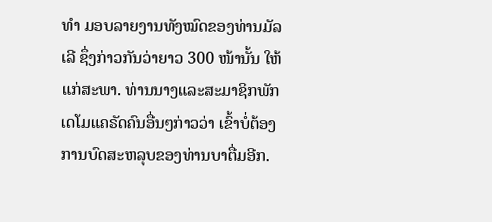ທຳ ມອບລາຍງານທັງໝົດຂອງທ່ານມັລເລີ ຊຶ່ງກ່າວກັນວ່າຍາວ 300 ໜ້ານັ້ນ ໃຫ້ແກ່ສະພາ. ທ່ານນາງແລະສະມາຊິກພັກເດໂມແຄຣັດຄົນອື່ນໆກ່າວວ່າ ເຂົ້າບໍ່ຕ້ອງການບົດສະຫລຸບຂອງທ່ານບາຕື່ມອີກ.